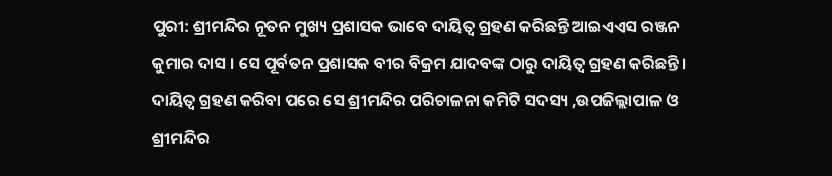ପୁରୀ: ଶ୍ରୀମନ୍ଦିର ନୂତନ ମୁଖ୍ୟ ପ୍ରଶାସକ ଭାବେ ଦାୟିତ୍ଵ ଗ୍ରହଣ କରିଛନ୍ତି ଆଇଏଏସ ରଞ୍ଜନ କୁମାର ଦାସ । ସେ ପୂର୍ବତନ ପ୍ରଶାସକ ବୀର ବିକ୍ରମ ଯାଦବଙ୍କ ଠାରୁ ଦାୟିତ୍ଵ ଗ୍ରହଣ କରିଛନ୍ତି। ଦାୟିତ୍ଵ ଗ୍ରହଣ କରିବା ପରେ ସେ ଶ୍ରୀମନ୍ଦିର ପରିଚାଳନା କମିଟି ସଦସ୍ୟ ,ଉପଜିଲ୍ଲାପାଳ ଓ ଶ୍ରୀମନ୍ଦିର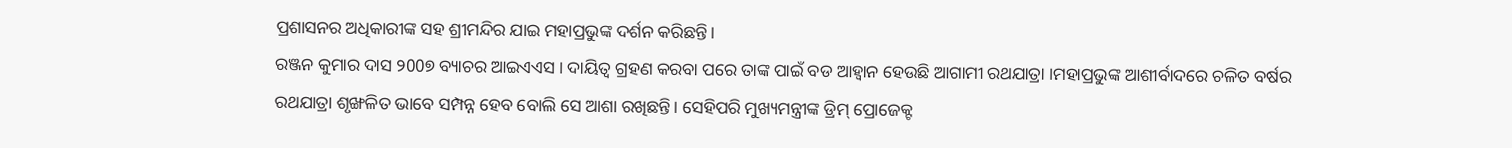ପ୍ରଶାସନର ଅଧିକାରୀଙ୍କ ସହ ଶ୍ରୀମନ୍ଦିର ଯାଇ ମହାପ୍ରଭୁଙ୍କ ଦର୍ଶନ କରିଛନ୍ତି।
ରଞ୍ଜନ କୁମାର ଦାସ ୨00୭ ବ୍ୟାଚର ଆଇଏଏସ । ଦାୟିତ୍ୱ ଗ୍ରହଣ କରବା ପରେ ତାଙ୍କ ପାଇଁ ବଡ ଆହ୍ୱାନ ହେଉଛି ଆଗାମୀ ରଥଯାତ୍ରା ।ମହାପ୍ରଭୁଙ୍କ ଆଶୀର୍ବାଦରେ ଚଳିତ ବର୍ଷର ରଥଯାତ୍ରା ଶୃଙ୍ଖଳିତ ଭାବେ ସମ୍ପନ୍ନ ହେବ ବୋଲି ସେ ଆଶା ରଖିଛନ୍ତି। ସେହିପରି ମୁଖ୍ୟମନ୍ତ୍ରୀଙ୍କ ଡ୍ରିମ୍ ପ୍ରୋଜେକ୍ଟ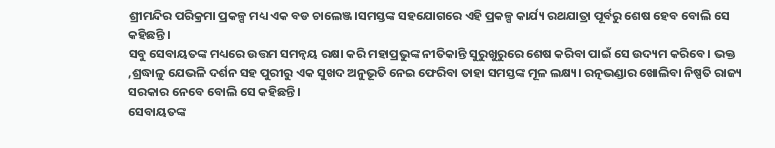ଶ୍ରୀମନ୍ଦିର ପରିକ୍ରମା ପ୍ରକଳ୍ପ ମଧ୍ୟ ଏକ ବଡ ଚାଲେଞ୍ଜ।ସମସ୍ତଙ୍କ ସହଯୋଗରେ ଏହି ପ୍ରକଳ୍ପ କାର୍ଯ୍ୟ ରଥଯାତ୍ରା ପୂର୍ବରୁ ଶେଷ ହେବ ବୋଲି ସେ କହିଛନ୍ତି ।
ସବୁ ସେବାୟତଙ୍କ ମଧ୍ୟରେ ଉତ୍ତମ ସମନ୍ଵୟ ରକ୍ଷା କରି ମହାପ୍ରଭୁଙ୍କ ନୀତିକାନ୍ତି ସୁରୁଖୁରୁରେ ଶେଷ କରିବା ପାଇଁ ସେ ଉଦ୍ୟମ କରିବେ। ଭକ୍ତ ,ଶ୍ରଦ୍ଧାଳୁ ଯେଭଳି ଦର୍ଶନ ସହ ପୁରୀରୁ ଏକ ସୁଖଦ ଅନୁଭୂତି ନେଇ ଫେରିବା ତାହା ସମସ୍ତଙ୍କ ମୂଳ ଲକ୍ଷ୍ୟ। ରତ୍ନଭଣ୍ଡାର ଖୋଲିବା ନିଷ୍ପତି ରାଜ୍ୟ ସରକାର ନେବେ ବୋଲି ସେ କହିଛନ୍ତି।
ସେବାୟତଙ୍କ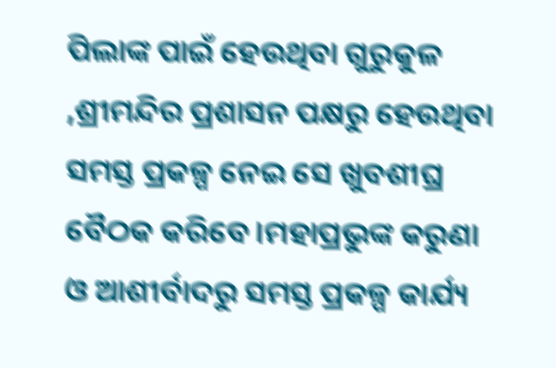ପିଲାଙ୍କ ପାଇଁ ହେଉଥିବା ଗୁରୁକୁଳ ,ଶ୍ରୀମନ୍ଦିର ପ୍ରଶାସନ ପକ୍ଷରୁ ହେଉଥିବା ସମସ୍ତ ପ୍ରକଳ୍ପ ନେଇ ସେ ଖୁବଶୀଘ୍ର ବୈଠକ କରିବେ।ମହାପ୍ରଭୁଙ୍କ କରୁଣା ଓ ଆଶୀର୍ବାଦରୁ ସମସ୍ତ ପ୍ରକଳ୍ପ କାର୍ଯ୍ୟ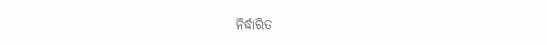ନିର୍ଦ୍ଧାରିତ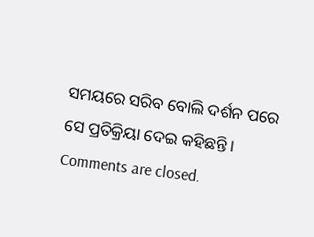ସମୟରେ ସରିବ ବୋଲି ଦର୍ଶନ ପରେ ସେ ପ୍ରତିକ୍ରିୟା ଦେଇ କହିଛନ୍ତି ।
Comments are closed.